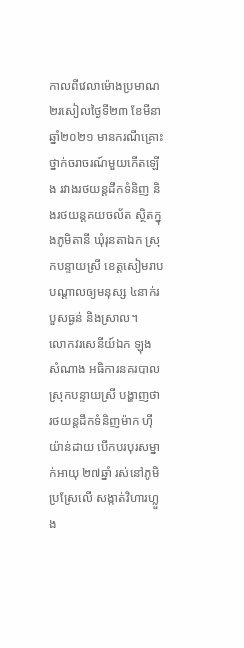កាលពីវេលាម៉ោងប្រមាណ២រសៀលថ្ងៃទី២៣ ខែមីនា ឆ្នាំ២០២១ មានករណីគ្រោះថ្នាក់ចរាចរណ៍មួយកើតឡើង រវាងរថយន្តដឹកទំនិញ និងរថយន្តគយចល័ត ស្ថិតក្នុងភូមិតានី ឃុំរុនតាឯក ស្រុកបន្ទាយស្រី ខេត្តសៀមរាប បណ្ដាលឲ្យមនុស្ស ៤នាក់របួសធ្ងន់ និងស្រាល។
លោកវរសេនីយ៍ឯក ឡុង សំណាង អធិការនគរបាលស្រុកបន្ទាយស្រី បង្ហាញថា រថយន្តដឹកទំនិញម៉ាក ហ៊ីយ៉ាន់ដាយ បើកបរបុរសម្នាក់អាយុ ២៧ឆ្នាំ រស់នៅភូមិប្រស្រែលើ សង្កាត់វិហារហ្លួង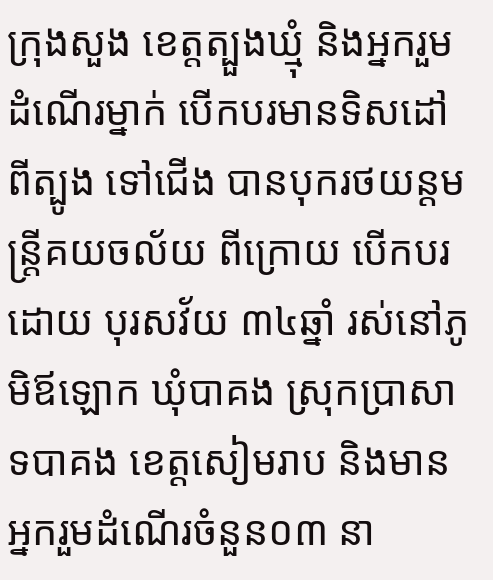ក្រុងសួង ខេត្តត្បួងឃ្មុំ និងអ្នករួមដំណើរម្នាក់ បើកបរមានទិសដៅពីត្បូង ទៅជើង បានបុករថយន្តមន្ត្រីគយចល័យ ពីក្រោយ បើកបរដោយ បុរសវ័យ ៣៤ឆ្នាំ រស់នៅភូមិឪឡោក ឃុំបាគង ស្រុកប្រាសាទបាគង ខេត្តសៀមរាប និងមានអ្នករួមដំណើរចំនួន០៣ នា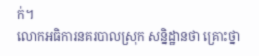ក់។
លោកអធិការនគរបាលស្រុក សន្និដ្ឋានថា គ្រោះថ្នា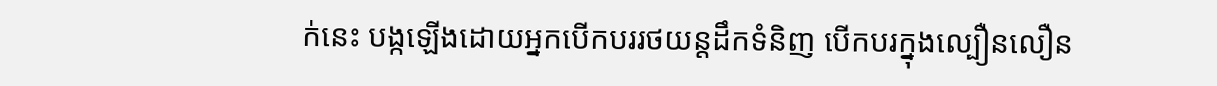ក់នេះ បង្កឡើងដោយអ្នកបើកបររថយន្តដឹកទំនិញ បើកបរក្នុងល្បឿនលឿន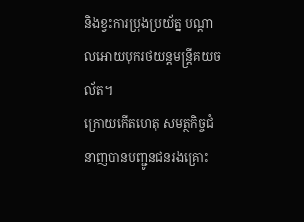និងខ្វះការប្រុងប្រយ័ត្ន បណ្តាលអោយបុករថយន្តមន្ត្រីគយចល័ត។
ក្រោយកើតហេតុ សមត្ថកិច្ចជំនាញបានបញ្ជូនជនរងគ្រោះ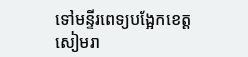ទៅមន្ទីរពេទ្យបង្អែកខេត្តសៀមរា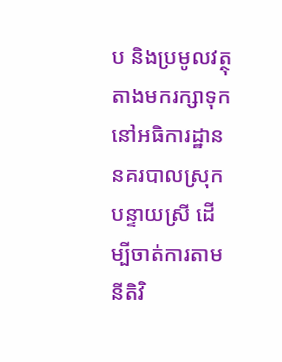ប និងប្រមូលវត្ថុតាងមករក្សាទុកនៅអធិការដ្ឋាននគរបាលស្រុកបន្ទាយស្រី ដើម្បីចាត់ការតាមនីតិវិ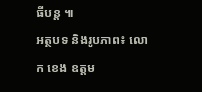ធីបន្ត ៕
អត្ថបទ និងរូបភាព៖ លោក ខេង ឧត្តម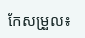កែសម្រួល៖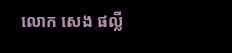លោក សេង ផល្លី